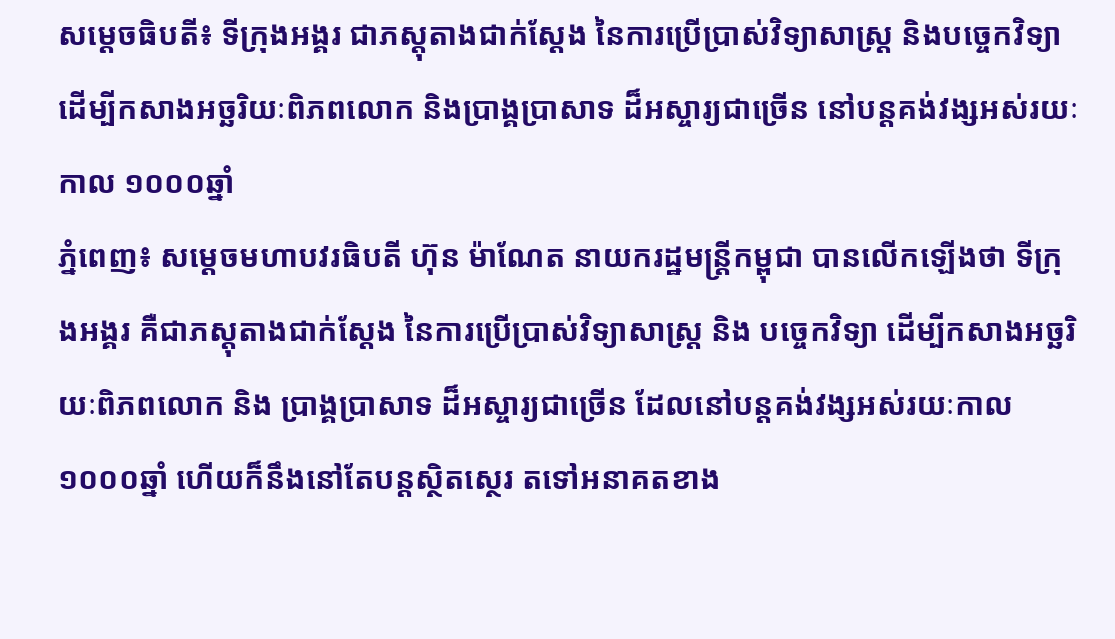សម្ដេចធិបតី៖ ទីក្រុងអង្គរ ជាភស្តុតាងជាក់ស្តែង នៃការប្រើប្រាស់វិទ្យាសាស្ត្រ និងបច្ចេកវិទ្យា ដើម្បីកសាងអច្ឆរិយៈពិភពលោក និងប្រាង្គប្រាសាទ ដ៏អស្ចារ្យជាច្រើន នៅបន្តគង់វង្សអស់រយៈកាល ១០០០ឆ្នាំ
ភ្នំពេញ៖ សម្តេចមហាបវរធិបតី ហ៊ុន ម៉ាណែត នាយករដ្ឋមន្ត្រីកម្ពុជា បានលើកឡើងថា ទីក្រុងអង្គរ គឺជាភស្តុតាងជាក់ស្តែង នៃការប្រើប្រាស់វិទ្យាសាស្ត្រ និង បច្ចេកវិទ្យា ដើម្បីកសាងអច្ឆរិយៈពិភពលោក និង ប្រាង្គប្រាសាទ ដ៏អស្ចារ្យជាច្រើន ដែលនៅបន្តគង់វង្សអស់រយៈកាល ១០០០ឆ្នាំ ហើយក៏នឹងនៅតែបន្តស្ថិតស្ថេរ តទៅអនាគតខាង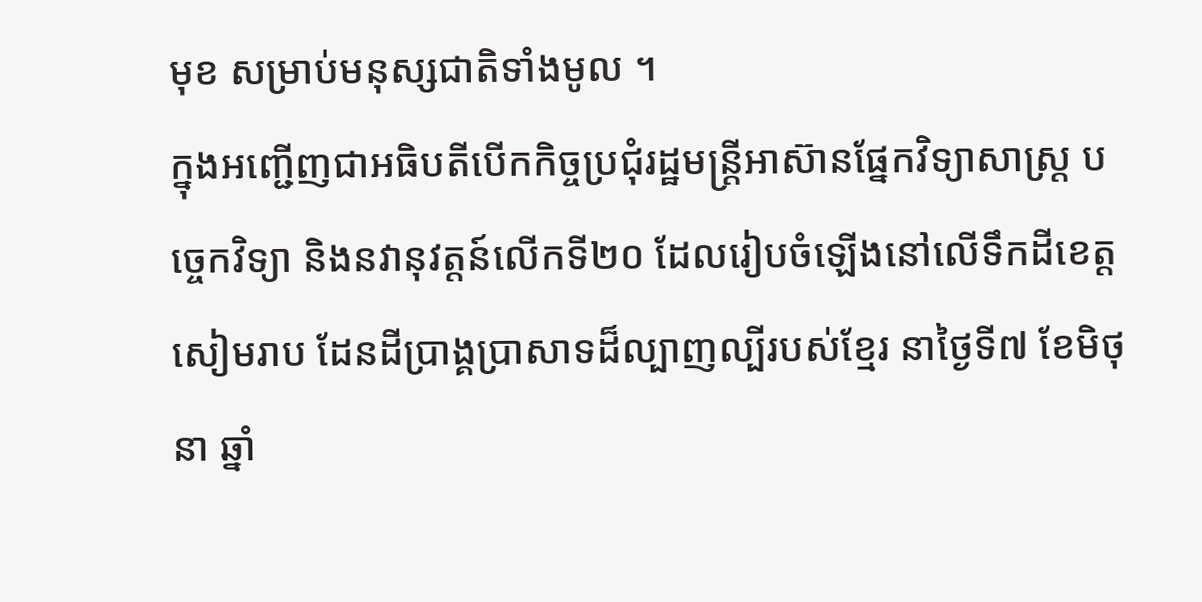មុខ សម្រាប់មនុស្សជាតិទាំងមូល ។
ក្នុងអញ្ជើញជាអធិបតីបើកកិច្ចប្រជុំរដ្ឋមន្ត្រីអាស៊ានផ្នែកវិទ្យាសាស្ត្រ បច្ចេកវិទ្យា និងនវានុវត្តន៍លើកទី២០ ដែលរៀបចំឡើងនៅលើទឹកដីខេត្តសៀមរាប ដែនដីប្រាង្គប្រាសាទដ៏ល្បាញល្បីរបស់ខ្មែរ នាថ្ងៃទី៧ ខែមិថុនា ឆ្នាំ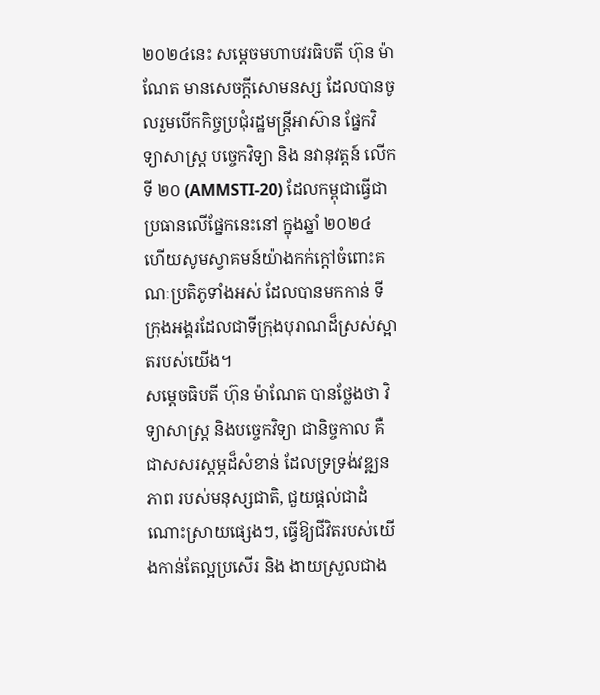២០២៤នេះ សម្តេចមហាបវរធិបតី ហ៊ុន ម៉ាណែត មានសេចក្តីសោមនស្ស ដែលបានចូលរួមបើកកិច្ចប្រជុំរដ្ឋមន្ត្រីអាស៊ាន ផ្នែកវិទ្យាសាស្ត្រ បច្ចេកវិទ្យា និង នវានុវត្តន៍ លើកទី ២០ (AMMSTI-20) ដែលកម្ពុជាធ្វើជាប្រធានលើផ្នែកនេះនៅ ក្នុងឆ្នាំ ២០២៤ ហើយសូមស្វាគមន៍យ៉ាងកក់ក្ដៅចំពោះគណៈប្រតិភូទាំងអស់ ដែលបានមកកាន់ ទីក្រុងអង្គរដែលជាទីក្រុងបុរាណដ៏ស្រស់ស្អាតរបស់យើង។
សម្តេចធិបតី ហ៊ុន ម៉ាណែត បានថ្លែងថា វិទ្យាសាស្ត្រ និងបច្ចេកវិទ្យា ជានិច្ចកាល គឺជាសសរស្តម្ភដ៏សំខាន់ ដែលទ្រទ្រង់វឌ្ឍនភាព របស់មនុស្សជាតិ, ជួយផ្ដល់ជាដំណោះស្រាយផ្សេងៗ, ធ្វើឱ្យជីវិតរបស់យើងកាន់តែល្អប្រសើរ និង ងាយស្រួលជាង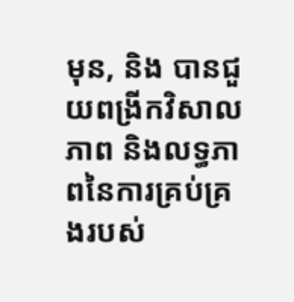មុន, និង បានជួយពង្រីកវិសាលភាព និងលទ្ធភាពនៃការគ្រប់គ្រងរបស់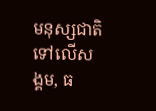មនុស្សជាតិទៅលើសង្គម, ធ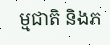ម្មជាតិ និងភ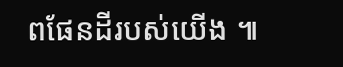ពផែនដីរបស់យើង ៕